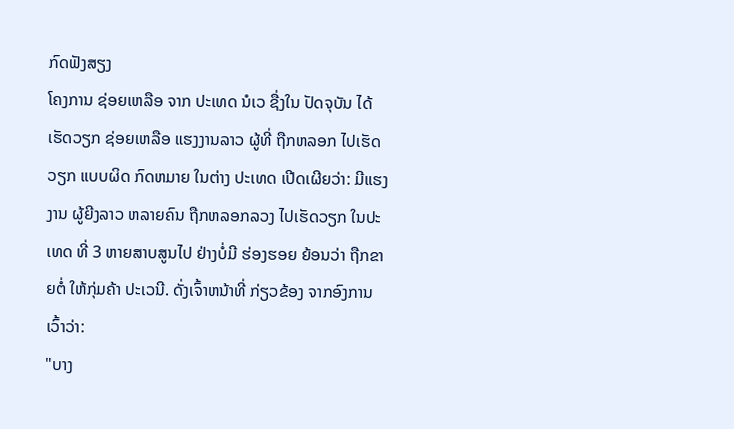ກົດຟັງສຽງ
ໂຄງການ ຊ່ອຍເຫລືອ ຈາກ ປະເທດ ນໍເວ ຊື່ງໃນ ປັດຈຸບັນ ໄດ້ເຮັດວຽກ ຊ່ອຍເຫລືອ ແຮງງານລາວ ຜູ້ທີ່ ຖືກຫລອກ ໄປເຮັດວຽກ ແບບຜິດ ກົດຫມາຍ ໃນຕ່າງ ປະເທດ ເປີດເຜີຍວ່າ: ມີແຮງງານ ຜູ້ຍີງລາວ ຫລາຍຄົນ ຖືກຫລອກລວງ ໄປເຮັດວຽກ ໃນປະເທດ ທີ່ 3 ຫາຍສາບສູນໄປ ຢ່າງບໍ່ມີ ຮ່ອງຮອຍ ຍ້ອນວ່າ ຖືກຂາຍຕໍ່ ໃຫ້ກຸ່ມຄ້າ ປະເວນີ. ດັ່ງເຈົ້າຫນ້າທີ່ ກ່ຽວຂ້ອງ ຈາກອົງການ ເວົ້າວ່າ:
"ບາງ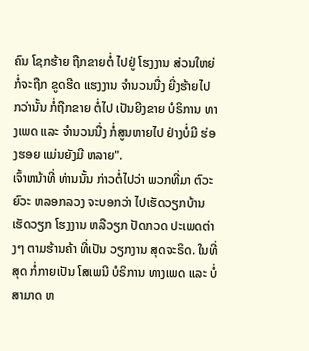ຄົນ ໂຊກຮ້າຍ ຖືກຂາຍຕໍ່ ໄປຢູ່ ໂຮງງານ ສ່ວນໃຫຍ່ ກໍ່ຈະຖືກ ຂູດຮີດ ແຮງງານ ຈຳນວນນື່ງ ຍີ່ງຮ້າຍໄປ ກວ່ານັ້ນ ກໍ່ຖືກຂາຍ ຕໍ່ໄປ ເປັນຍີງຂາຍ ບໍຣິການ ທາງເພດ ແລະ ຈຳນວນນື່ງ ກໍ່ສູນຫາຍໄປ ຢ່າງບໍ່ມີ ຮ່ອງຮອຍ ແມ່ນຍັງມີ ຫລາຍ".
ເຈົ້າຫນ້າທີ່ ທ່ານນັ້ນ ກ່າວຕໍ່ໄປວ່າ ພວກທີ່ມາ ຕົວະຍົວະ ຫລອກລວງ ຈະບອກວ່າ ໄປເຮັດວຽກບ້ານ ເຮັດວຽກ ໂຮງງານ ຫລືວຽກ ປັດກວດ ປະເພດຕ່າງໆ ຕາມຮ້ານຄ້າ ທີ່ເປັນ ວຽກງານ ສຸດຈະຣິດ. ໃນທີ່ສຸດ ກໍ່ກາຍເປັນ ໂສເພນີ ບໍຣິການ ທາງເພດ ແລະ ບໍ່ສາມາດ ຫ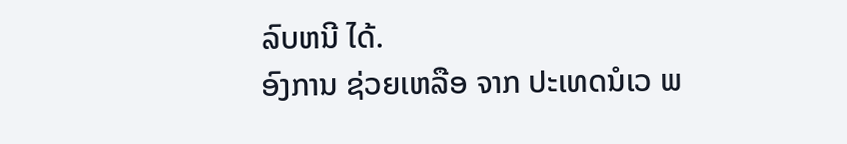ລົບຫນີ ໄດ້.
ອົງການ ຊ່ວຍເຫລືອ ຈາກ ປະເທດນໍເວ ພ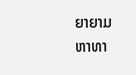ຍາຍາມ ຫາທາ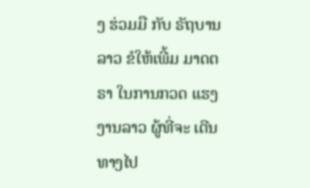ງ ຮ່ວມມື ກັບ ຣັຖບານລາວ ຂໍໃຫ້ເພີ້ມ ມາດຕຣາ ໃນການກວດ ແຮງງານລາວ ຜູ້ທີ່ຈະ ເດີນທາງໄປ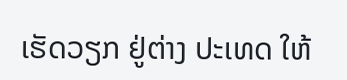ເຮັດວຽກ ຢູ່ຕ່າງ ປະເທດ ໃຫ້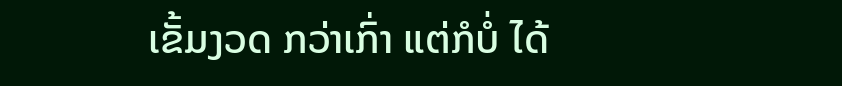ເຂັ້ມງວດ ກວ່າເກົ່າ ແຕ່ກໍບໍ່ ໄດ້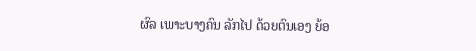ຜົລ ເພາະບາງຄົນ ລັກໄປ ດ້ວຍຕົນເອງ ຍ້ອ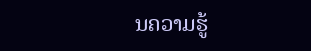ນຄວາມຮູ້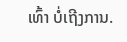ເທົ້າ ບໍ່ເຖີງການ.